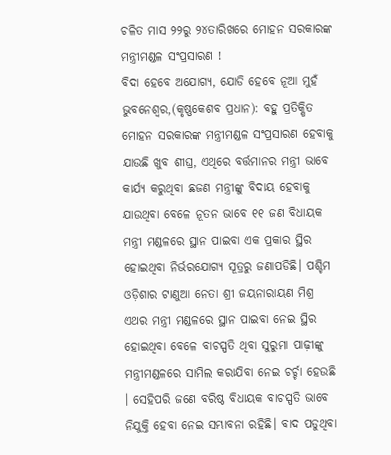ଚଳିତ ମାସ ୨୨ରୁ ୨୪ତାରିଖରେ ମୋହନ ସରକାରଙ୍କ ମନ୍ତ୍ରୀମଣ୍ଡଳ ସଂପ୍ରସାରଣ !
ବିଦା ହେବେ ଅଯୋଗ୍ୟ, ଯୋଡି ହେବେ ନୂଆ ମୁହଁ
ଭୁବନେଶ୍ୱର,(କୃଷ୍ଣକେଶବ ପ୍ରଧାନ): ବହୁ ପ୍ରତିକ୍ଷିତ ମୋହନ ସରକାରଙ୍କ ମନ୍ତ୍ରୀମଣ୍ଡଳ ସଂପ୍ରସାରଣ ହେବାକୁ ଯାଉଛି ଖୁବ ଶୀଘ୍ର, ଏଥିରେ ବର୍ତ୍ତମାନର ମନ୍ତ୍ରୀ ଭାବେ କାର୍ଯ୍ୟ କରୁଥିବା ଛଜଣ ମନ୍ତ୍ରୀଙ୍କୁ ବିଦାୟ ହେବାକୁ ଯାଉଥିବା ବେଳେ ନୂତନ ଭାବେ ୧୧ ଜଣ ବିଧାୟକ ମନ୍ତ୍ରୀ ମଣ୍ଡଳରେ ସ୍ଥାନ ପାଇବା ଏକ ପ୍ରକାର ସ୍ଥିର ହୋଇଥିବା ନିର୍ଭରଯୋଗ୍ୟ ସୂତ୍ରରୁ ଜଣାପଡିଛି। ପଶ୍ଚିମ ଓଡ଼ିଶାର ଟାଣୁଆ ନେତା ଶ୍ରୀ ଜୟନାରାୟଣ ମିଶ୍ର ଏଥର ମନ୍ତ୍ରୀ ମଣ୍ଡଳରେ ସ୍ଥାନ ପାଇବା ନେଇ ସ୍ଥିର ହୋଇଥିବା ବେଳେ ବାଚସ୍ପତି ଥିବା ସୁରୁମା ପାଢ଼ୀଙ୍କୁ ମନ୍ତ୍ରୀମଣ୍ଡଳରେ ସାମିଲ କରାଯିବା ନେଇ ଚର୍ଚ୍ଚା ହେଉଛି । ସେହିପରି ଜଣେ ବରିଷ୍ଠ ବିଧାୟକ ବାଚସ୍ପତି ଭାବେ ନିଯୁକ୍ତି ହେବା ନେଇ ସମ୍ଭାବନା ରହିଛି। ବାଦ ପଡୁଥିବା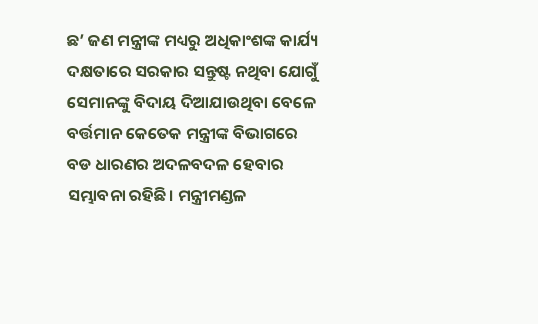ଛ’ ଜଣ ମନ୍ତ୍ରୀଙ୍କ ମଧ୍ୟରୁ ଅଧିକାଂଶଙ୍କ କାର୍ଯ୍ୟ ଦକ୍ଷତାରେ ସରକାର ସନ୍ତୁଷ୍ଟ ନଥିବା ଯୋଗୁଁ ସେମାନଙ୍କୁ ବିଦାୟ ଦିଆଯାଉଥିବା ବେଳେ ବର୍ତ୍ତମାନ କେତେକ ମନ୍ତ୍ରୀଙ୍କ ବିଭାଗରେ ବଡ ଧାରଣର ଅଦଳବଦଳ ହେବାର ସମ୍ଭାବନା ରହିଛି। ମନ୍ତ୍ରୀମଣ୍ଡଳ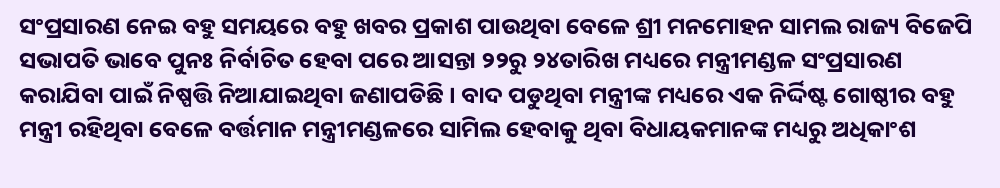ସଂପ୍ରସାରଣ ନେଇ ବହୁ ସମୟରେ ବହୁ ଖବର ପ୍ରକାଶ ପାଉଥିବା ବେଳେ ଶ୍ରୀ ମନମୋହନ ସାମଲ ରାଜ୍ୟ ବିଜେପି ସଭାପତି ଭାବେ ପୁନଃ ନିର୍ବାଚିତ ହେବା ପରେ ଆସନ୍ତା ୨୨ରୁ ୨୪ତାରିଖ ମଧ୍ୟରେ ମନ୍ତ୍ରୀମଣ୍ଡଳ ସଂପ୍ରସାରଣ କରାଯିବା ପାଇଁ ନିଷ୍ପତ୍ତି ନିଆଯାଇଥିବା ଜଣାପଡିଛି । ବାଦ ପଡୁଥିବା ମନ୍ତ୍ରୀଙ୍କ ମଧ୍ୟରେ ଏକ ନିର୍ଦ୍ଦିଷ୍ଟ ଗୋଷ୍ଠୀର ବହୁ ମନ୍ତ୍ରୀ ରହିଥିବା ବେଳେ ବର୍ତ୍ତମାନ ମନ୍ତ୍ରୀମଣ୍ଡଳରେ ସାମିଲ ହେବାକୁ ଥିବା ବିଧାୟକମାନଙ୍କ ମଧ୍ୟରୁ ଅଧିକାଂଶ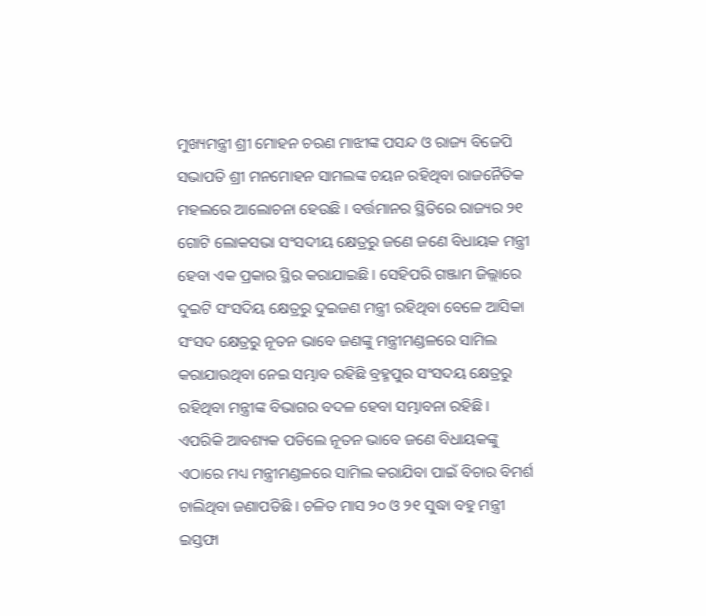ମୁଖ୍ୟମନ୍ତ୍ରୀ ଶ୍ରୀ ମୋହନ ଚରଣ ମାଝୀଙ୍କ ପସନ୍ଦ ଓ ରାଜ୍ୟ ବିଜେପି ସଭାପତି ଶ୍ରୀ ମନମୋହନ ସାମଲଙ୍କ ଚୟନ ରହିଥିବା ରାଜନୈତିକ ମହଲରେ ଆଲୋଚନା ହେଉଛି । ବର୍ତ୍ତମାନର ସ୍ଥିତିରେ ରାଜ୍ୟର ୨୧ ଗୋଟି ଲୋକସଭା ସଂସଦୀୟ କ୍ଷେତ୍ରରୁ ଜଣେ ଜଣେ ବିଧାୟକ ମନ୍ତ୍ରୀ ହେବା ଏକ ପ୍ରକାର ସ୍ଥିର କରାଯାଇଛି । ସେହିପରି ଗଞ୍ଜାମ ଜିଲ୍ଲାରେ ଦୁଇଟି ସଂସଦିୟ କ୍ଷେତ୍ରରୁ ଦୁଇଜଣ ମନ୍ତ୍ରୀ ରହିଥିବା ବେଳେ ଆସିକା ସଂସଦ କ୍ଷେତ୍ରରୁ ନୂତନ ଭାବେ ଜଣଙ୍କୁ ମନ୍ତ୍ରୀମଣ୍ଡଳରେ ସାମିଲ କରାଯାଉଥିବା ନେଇ ସମ୍ଭାବ ରହିଛି ବ୍ରହ୍ମପୁର ସଂସଦୟ କ୍ଷେତ୍ରରୁ ରହିଥିବା ମନ୍ତ୍ରୀଙ୍କ ବିଭାଗର ବଦଳ ହେବା ସମ୍ଭାବନା ରହିଛି। ଏପରିକି ଆବଶ୍ୟକ ପଡିଲେ ନୂତନ ଭାବେ ଜଣେ ବିଧାୟକଙ୍କୁ ଏଠାରେ ମଧ୍ୟ ମନ୍ତ୍ରୀମଣ୍ଡଳରେ ସାମିଲ କରାଯିବା ପାଇଁ ବିଚାର ବିମର୍ଶ ଚାଲିଥିବା ଜଣାପଡିଛି । ଚଳିତ ମାସ ୨୦ ଓ ୨୧ ସୁଦ୍ଧା ବହୁ ମନ୍ତ୍ରୀ ଇସ୍ତଫା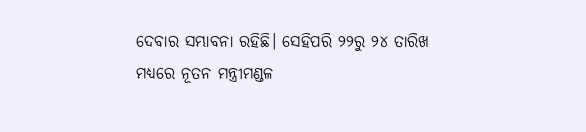ଦେବାର ସମ୍ଭାବନା ରହିଛି। ସେହିପରି ୨୨ରୁ ୨୪ ତାରିଖ ମଧ୍ୟରେ ନୂତନ ମନ୍ତ୍ରୀମଣ୍ଡଳ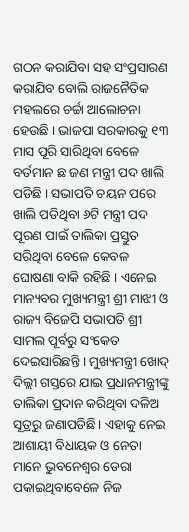ଗଠନ କରାଯିବା ସହ ସଂପ୍ରସାରଣ କରାଯିବ ବୋଲି ରାଜନୈତିକ ମହଲରେ ଚର୍ଚ୍ଚା ଆଲୋଚନା ହେଉଛି । ଭାଜପା ସରକାରକୁ ୧୩ ମାସ ପୂରି ସାରିଥିବା ବେଳେ ବର୍ତମାନ ଛ ଜଣ ମନ୍ତ୍ରୀ ପଦ ଖାଲି ପଡିଛି । ସଭାପତି ଚୟନ ପରେ ଖାଲି ପଡିଥିବା ୬ଟି ମନ୍ତ୍ରୀ ପଦ ପୂରଣ ପାଇଁ ତାଲିକା ପ୍ରସ୍ତୁତ ସରିଥିବା ବେଳେ କେବଳ ଘୋଷଣା ବାକି ରହିଛି । ଏନେଇ ମାନ୍ୟବର ମୁଖ୍ୟମନ୍ତ୍ରୀ ଶ୍ରୀ ମାଝୀ ଓ ରାଜ୍ୟ ବିଜେପି ସଭାପତି ଶ୍ରୀ ସାମଲ ପୂର୍ବରୁ ସଂକେତ ଦେଇସାରିଛନ୍ତି । ମୁଖ୍ୟମନ୍ତ୍ରୀ ଖୋଦ୍ ଦିଲ୍ଲୀ ଗସ୍ତରେ ଯାଇ ପ୍ରଧାନମନ୍ତ୍ରୀଙ୍କୁ ତାଲିକା ପ୍ରଦାନ କରିଥିବା ଦଳିଅ ସୂତ୍ରରୁ ଜଣାପଡିଛି। ଏହାକୁ ନେଇ ଆଶାୟୀ ବିଧାୟକ ଓ ନେତା ମାନେ ଭୁବନେଶ୍ୱର ଡେରା ପକାଇଥିବାବେଳେ ନିଜ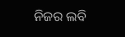ନିଜର ଲବି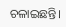ଚଳାଇଛନ୍ତି।